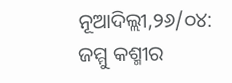ନୂଆଦିଲ୍ଲୀ,୨୬/୦୪: ଜମ୍ମୁ କଶ୍ମୀର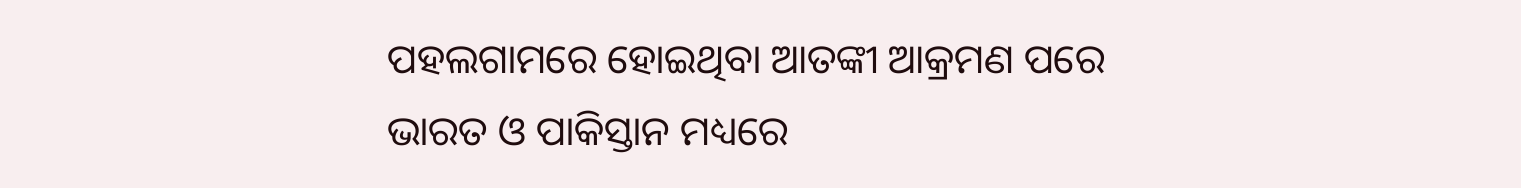ପହଲଗାମରେ ହୋଇଥିବା ଆତଙ୍କୀ ଆକ୍ରମଣ ପରେ ଭାରତ ଓ ପାକିସ୍ତାନ ମଧ୍ୟରେ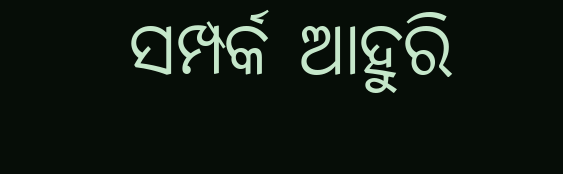ସମ୍ପର୍କ ଆହୁରି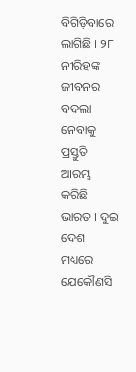ବିଗିଡ଼ିବାରେ ଲାଗିଛି । ୨୮ ନୀରିହଙ୍କ ଜୀବନର ବଦଲା ନେବାକୁ ପ୍ରସ୍ତୁତି ଆରମ୍ଭ କରିଛି ଭାରତ । ଦୁଇ ଦେଶ ମଧ୍ୟରେ ଯେକୌଣସି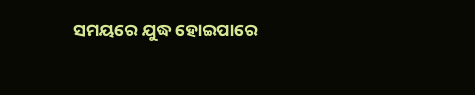ସମୟରେ ଯୁଦ୍ଧ ହୋଇପାରେ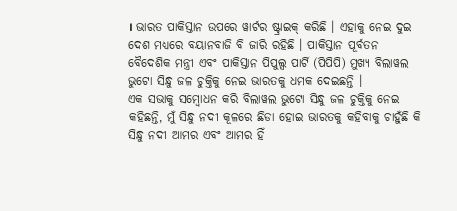। ଭାରତ ପାକିସ୍ତାନ ଉପରେ ୱାର୍ଟର ଷ୍ଟ୍ରାଇକ୍ କରିଛି । ଏହାକୁ ନେଇ ଦୁଇ ଦେଶ ମଧ୍ୟରେ ବୟାନବାଜି ବି ଜାରି ରହିଛି । ପାକିସ୍ତାନ ପୂର୍ବତନ ବୈଦେଶିକ ମନ୍ତ୍ରୀ ଏବଂ ପାକିସ୍ତାନ ପିପୁଲ୍ସ ପାର୍ଟି (ପିପିପି) ମୁଖ୍ୟ ବିଲାୱଲ ଭୁଟୋ ସିନ୍ଧୁ ଜଳ ଚୁକ୍ତିକୁ ନେଇ ଭାରତକୁ ଧମକ ଦେଇଛନ୍ତି ।
ଏକ ସଭାକୁ ସମ୍ବୋଧନ କରି ବିଲାୱଲ ଭୁଟୋ ସିନ୍ଧୁ ଜଳ ଚୁକ୍ତିକୁ ନେଇ କହିଛନ୍ତି, ମୁଁ ସିନ୍ଧୁ ନଦୀ କୂଳରେ ଛିଡା ହୋଇ ଭାରତକୁ କହିବାକୁ ଚାହୁଁଛି କି ସିନ୍ଧୁ ନଦୀ ଆମର ଏବଂ ଆମର ହିଁ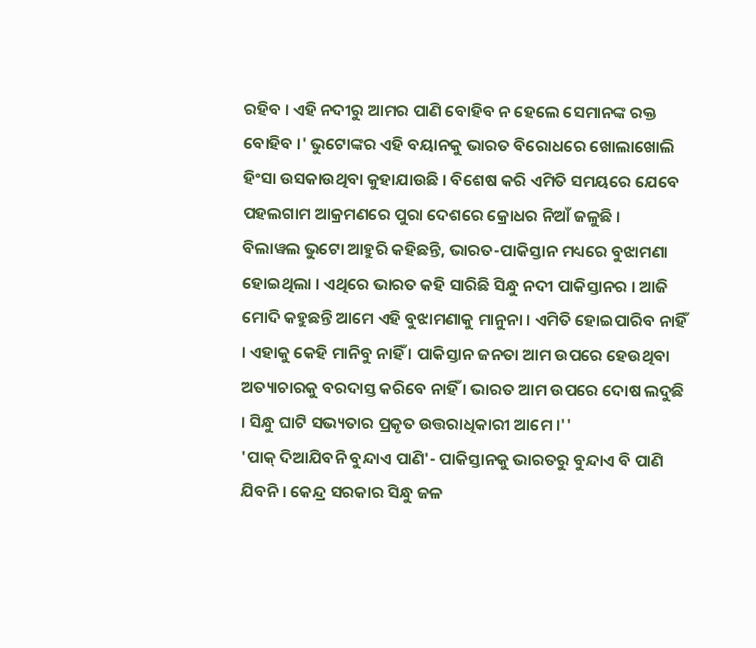ରହିବ । ଏହି ନଦୀରୁ ଆମର ପାଣି ବୋହିବ ନ ହେଲେ ସେମାନଙ୍କ ରକ୍ତ ବୋହିବ ।' ଭୁଟୋଙ୍କର ଏହି ବୟାନକୁ ଭାରତ ବିରୋଧରେ ଖୋଲାଖୋଲି ହିଂସା ଉସକାଉଥିବା କୁହାଯାଉଛି । ବିଶେଷ କରି ଏମିତି ସମୟରେ ଯେବେ ପହଲଗାମ ଆକ୍ରମଣରେ ପୁରା ଦେଶରେ କ୍ରୋଧର ନିଆଁ ଜଳୁଛି ।
ବିଲାୱଲ ଭୁଟୋ ଆହୁରି କହିଛନ୍ତି, ଭାରତ-ପାକିସ୍ତାନ ମଧ୍ୟରେ ବୁଝାମଣା ହୋଇଥିଲା । ଏଥିରେ ଭାରତ କହି ସାରିଛି ସିନ୍ଧୁ ନଦୀ ପାକିସ୍ତାନର । ଆଜି ମୋଦି କହୁଛନ୍ତି ଆମେ ଏହି ବୁଝାମଣାକୁ ମାନୁନା । ଏମିତି ହୋଇପାରିବ ନାହିଁ । ଏହାକୁ କେହି ମାନିବୁ ନାହିଁ । ପାକିସ୍ତାନ ଜନତା ଆମ ଉପରେ ହେଉଥିବା ଅତ୍ୟାଚାରକୁ ବରଦାସ୍ତ କରିବେ ନାହିଁ । ଭାରତ ଆମ ଉପରେ ଦୋଷ ଲଦୁଛି । ସିନ୍ଧୁ ଘାଟି ସଭ୍ୟତାର ପ୍ରକୃତ ଉତ୍ତରାଧିକାରୀ ଆମେ ।''
'ପାକ୍ ଦିଆଯିବନି ବୁନ୍ଦାଏ ପାଣି'- ପାକିସ୍ତାନକୁ ଭାରତରୁ ବୁନ୍ଦାଏ ବି ପାଣି ଯିବନି । କେନ୍ଦ୍ର ସରକାର ସିନ୍ଧୁ ଜଳ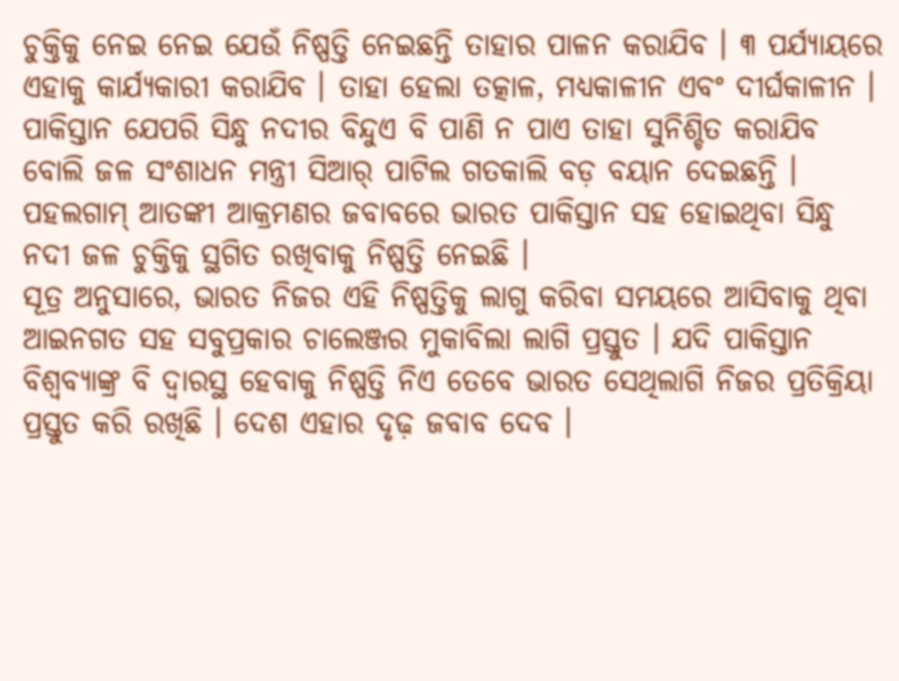ଚୁକ୍ତିକୁ ନେଇ ନେଇ ଯେଉଁ ନିଷ୍ପତ୍ତି ନେଇଛନ୍ତି ତାହାର ପାଳନ କରାଯିବ । ୩ ପର୍ଯ୍ୟାୟରେ ଏହାକୁ କାର୍ଯ୍ୟକାରୀ କରାଯିବ । ତାହା ହେଲା ତତ୍କାଳ, ମଧ୍ୟକାଳୀନ ଏବଂ ଦୀର୍ଘକାଳୀନ । ପାକିସ୍ତାନ ଯେପରି ସିନ୍ଧୁ ନଦୀର ବିନ୍ଦୁଏ ବି ପାଣି ନ ପାଏ ତାହା ସୁନିଶ୍ଚିତ କରାଯିବ ବୋଲି ଜଳ ସଂଶାଧନ ମନ୍ତ୍ରୀ ସିଆର୍ ପାଟିଲ ଗତକାଲି ବଡ଼ ବୟାନ ଦେଇଛନ୍ତି । ପହଲଗାମ୍ ଆତଙ୍କୀ ଆକ୍ରମଣର ଜବାବରେ ଭାରତ ପାକିସ୍ତାନ ସହ ହୋଇଥିବା ସିନ୍ଧୁ ନଦୀ ଜଳ ଚୁକ୍ତିକୁ ସ୍ଥଗିତ ରଖିବାକୁ ନିଷ୍ପତ୍ତି ନେଇଛି ।
ସୂତ୍ର ଅନୁସାରେ, ଭାରତ ନିଜର ଏହି ନିଷ୍ପତ୍ତିକୁ ଲାଗୁ କରିବା ସମୟରେ ଆସିବାକୁ ଥିବା ଆଇନଗତ ସହ ସବୁପ୍ରକାର ଚାଲେଞ୍ଜର ମୁକାବିଲା ଲାଗି ପ୍ରସ୍ତୁତ । ଯଦି ପାକିସ୍ତାନ ବିଶ୍ୱବ୍ୟାଙ୍କ୍ର ବି ଦ୍ୱାରସ୍ଥ ହେବାକୁ ନିଷ୍ପତ୍ତି ନିଏ ତେବେ ଭାରତ ସେଥିଲାଗି ନିଜର ପ୍ରତିକ୍ରିୟା ପ୍ରସ୍ତୁତ କରି ରଖିଛି । ଦେଶ ଏହାର ଦୃଢ଼ ଜବାବ ଦେବ ।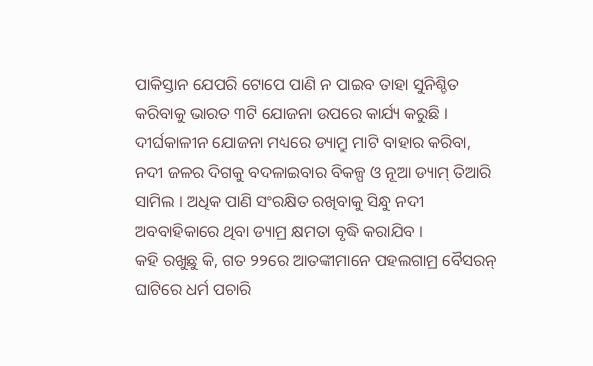ପାକିସ୍ତାନ ଯେପରି ଟୋପେ ପାଣି ନ ପାଇବ ତାହା ସୁନିଶ୍ଚିତ କରିବାକୁ ଭାରତ ୩ଟି ଯୋଜନା ଉପରେ କାର୍ଯ୍ୟ କରୁଛି । ଦୀର୍ଘକାଳୀନ ଯୋଜନା ମଧ୍ୟରେ ଡ୍ୟାମ୍ରୁ ମାଟି ବାହାର କରିବା, ନଦୀ ଜଳର ଦିଗକୁ ବଦଳାଇବାର ବିକଳ୍ପ ଓ ନୂଆ ଡ୍ୟାମ୍ ତିଆରି ସାମିଲ । ଅଧିକ ପାଣି ସଂରକ୍ଷିତ ରଖିବାକୁ ସିନ୍ଧୁ ନଦୀ ଅବବାହିକାରେ ଥିବା ଡ୍ୟାମ୍ର କ୍ଷମତା ବୃଦ୍ଧି କରାଯିବ ।
କହି ରଖୁଛୁ କି, ଗତ ୨୨ରେ ଆତଙ୍କୀମାନେ ପହଲଗାମ୍ର ବୈସରନ୍ ଘାଟିରେ ଧର୍ମ ପଚାରି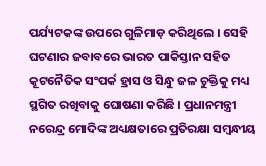ପର୍ଯ୍ୟଟକଙ୍କ ଉପରେ ଗୁଳିମାଡ଼ କରିଥିଲେ । ସେହି ଘଟଣାର ଜବାବରେ ଭାରତ ପାକିସ୍ତାନ ସହିତ କୂଟନୈତିକ ସଂପର୍କ ହ୍ରାସ ଓ ସିନ୍ଧୁ ଜଳ ଚୁକ୍ତିକୁ ମଧ୍ୟ ସ୍ଥଗିତ ରଖିବାକୁ ଘୋଷଣା କରିଛି । ପ୍ରଧାନମନ୍ତ୍ରୀ ନରେନ୍ଦ୍ର ମୋଦିଙ୍କ ଅଧ୍ୟକ୍ଷତାରେ ପ୍ରତିରକ୍ଷା ସମ୍ବନ୍ଧୀୟ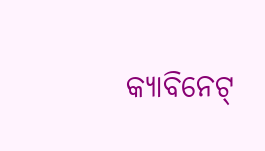କ୍ୟାବିନେଟ୍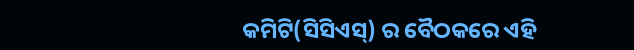କମିଟି(ସିସିଏସ୍) ର ବୈଠକରେ ଏହି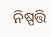ନିଷ୍ପତ୍ତି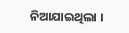ନିଆଯାଇଥିଲା ।